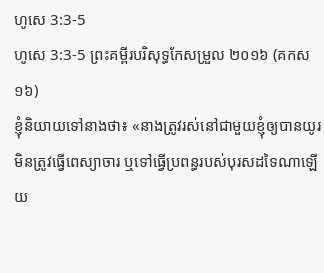ហូសេ 3:3-5
ហូសេ 3:3-5 ព្រះគម្ពីរបរិសុទ្ធកែសម្រួល ២០១៦ (គកស១៦)
ខ្ញុំនិយាយទៅនាងថា៖ «នាងត្រូវរស់នៅជាមួយខ្ញុំឲ្យបានយូរ មិនត្រូវធ្វើពេស្យាចារ ឬទៅធ្វើប្រពន្ធរបស់បុរសដទៃណាឡើយ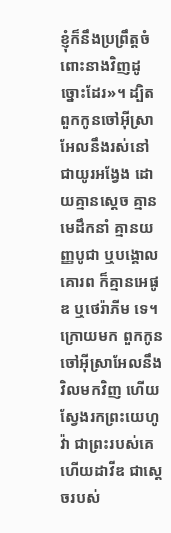ខ្ញុំក៏នឹងប្រព្រឹត្តចំពោះនាងវិញដូច្នោះដែរ»។ ដ្បិតពួកកូនចៅអ៊ីស្រាអែលនឹងរស់នៅជាយូរអង្វែង ដោយគ្មានស្តេច គ្មានមេដឹកនាំ គ្មានយញ្ញបូជា ឬបង្គោលគោរព ក៏គ្មានអេផូឌ ឬថេរ៉ាភីម ទេ។ ក្រោយមក ពួកកូនចៅអ៊ីស្រាអែលនឹងវិលមកវិញ ហើយស្វែងរកព្រះយេហូវ៉ា ជាព្រះរបស់គេ ហើយដាវីឌ ជាស្តេចរបស់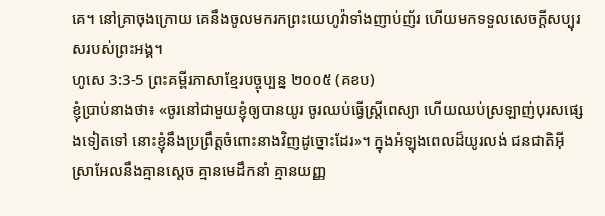គេ។ នៅគ្រាចុងក្រោយ គេនឹងចូលមករកព្រះយេហូវ៉ាទាំងញាប់ញ័រ ហើយមកទទួលសេចក្ដីសប្បុរសរបស់ព្រះអង្គ។
ហូសេ 3:3-5 ព្រះគម្ពីរភាសាខ្មែរបច្ចុប្បន្ន ២០០៥ (គខប)
ខ្ញុំប្រាប់នាងថា៖ «ចូរនៅជាមួយខ្ញុំឲ្យបានយូរ ចូរឈប់ធ្វើស្ត្រីពេស្យា ហើយឈប់ស្រឡាញ់បុរសផ្សេងទៀតទៅ នោះខ្ញុំនឹងប្រព្រឹត្តចំពោះនាងវិញដូច្នោះដែរ»។ ក្នុងអំឡុងពេលដ៏យូរលង់ ជនជាតិអ៊ីស្រាអែលនឹងគ្មានស្ដេច គ្មានមេដឹកនាំ គ្មានយញ្ញ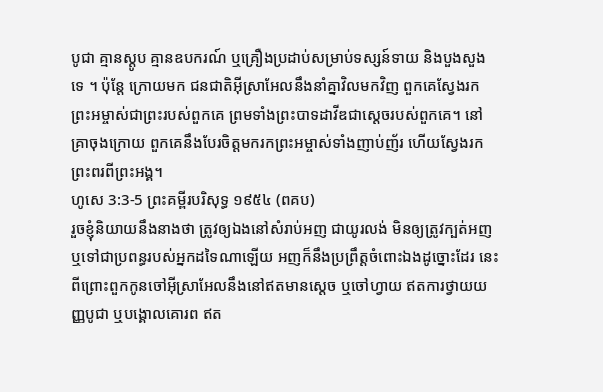បូជា គ្មានស្តូប គ្មានឧបករណ៍ ឬគ្រឿងប្រដាប់សម្រាប់ទស្សន៍ទាយ និងបួងសួងទេ ។ ប៉ុន្តែ ក្រោយមក ជនជាតិអ៊ីស្រាអែលនឹងនាំគ្នាវិលមកវិញ ពួកគេស្វែងរកព្រះអម្ចាស់ជាព្រះរបស់ពួកគេ ព្រមទាំងព្រះបាទដាវីឌជាស្ដេចរបស់ពួកគេ។ នៅគ្រាចុងក្រោយ ពួកគេនឹងបែរចិត្តមករកព្រះអម្ចាស់ទាំងញាប់ញ័រ ហើយស្វែងរកព្រះពរពីព្រះអង្គ។
ហូសេ 3:3-5 ព្រះគម្ពីរបរិសុទ្ធ ១៩៥៤ (ពគប)
រួចខ្ញុំនិយាយនឹងនាងថា ត្រូវឲ្យឯងនៅសំរាប់អញ ជាយូរលង់ មិនឲ្យត្រូវក្បត់អញ ឬទៅជាប្រពន្ធរបស់អ្នកដទៃណាឡើយ អញក៏នឹងប្រព្រឹត្តចំពោះឯងដូច្នោះដែរ នេះពីព្រោះពួកកូនចៅអ៊ីស្រាអែលនឹងនៅឥតមានស្តេច ឬចៅហ្វាយ ឥតការថ្វាយយញ្ញបូជា ឬបង្គោលគោរព ឥត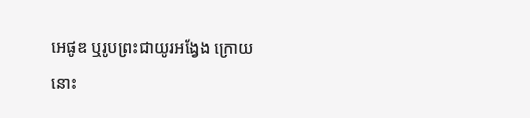អេផូឌ ឬរូបព្រះជាយូរអង្វែង ក្រោយនោះ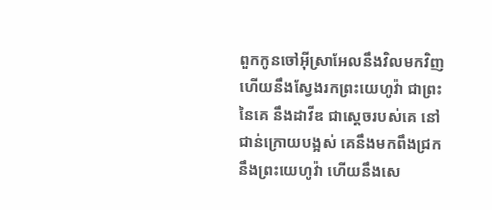ពួកកូនចៅអ៊ីស្រាអែលនឹងវិលមកវិញ ហើយនឹងស្វែងរកព្រះយេហូវ៉ា ជាព្រះនៃគេ នឹងដាវីឌ ជាស្តេចរបស់គេ នៅជាន់ក្រោយបង្អស់ គេនឹងមកពឹងជ្រកនឹងព្រះយេហូវ៉ា ហើយនឹងសេ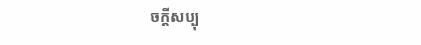ចក្ដីសប្បុ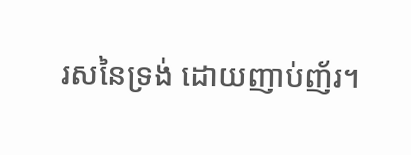រសនៃទ្រង់ ដោយញាប់ញ័រ។